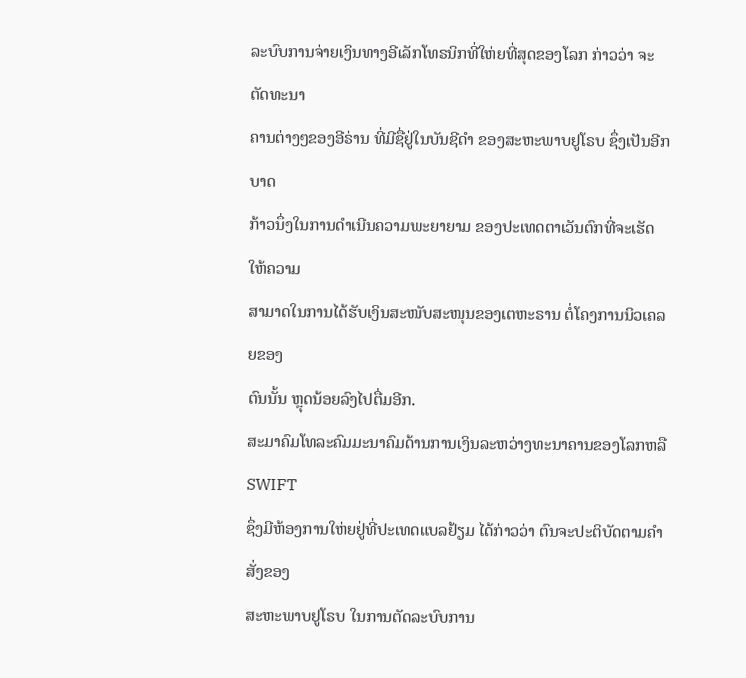ລະບົບການຈ່າຍເງິນທາງອີເລັກໂທຣນິກທີ່ໃຫ່ຍທີ່ສຸດຂອງໂລກ ກ່າວວ່າ ຈະຕັດທະນາ
ຄານຕ່າງໆຂອງອີຣ່ານ ທີ່ມີຊື່ຢູ່ໃນບັນຊີດຳ ຂອງສະຫະພາບຢູໂຣບ ຊຶ່ງເປັນອີກບາດ
ກ້າວນຶ່ງໃນການດຳເນີນຄວາມພະຍາຍາມ ຂອງປະເທດຕາເວັນຕົກທີ່ຈະເຮັດໃຫ້ຄວາມ
ສາມາດໃນການໄດ້ຮັບເງິນສະໜັບສະໜຸນຂອງເຕຫະຣານ ຕໍ່ໂຄງການນິວເຄລຍຂອງ
ຕົນນັ້ນ ຫຼຸດນ້ອຍລົງໄປຕື່ມອີກ.
ສະມາຄົມໂທລະຄົມມະນາຄົມດ້ານການເງິນລະຫວ່າງທະນາຄານຂອງໂລກຫລື SWIFT
ຊຶ່ງມີຫ້ອງການໃຫ່ຍຢູ່ທີ່ປະເທດແບລຢ້ຽມ ໄດ້ກ່າວວ່າ ຕົນຈະປະຕິບັດຕາມຄໍາສັ່ງຂອງ
ສະຫະພາບຢູໂຣບ ໃນການຕັດລະບົບການ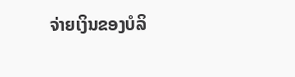ຈ່າຍເງິນຂອງບໍລິ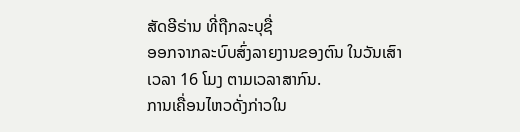ສັດອີຣ່ານ ທີ່ຖືກລະບຸຊື່
ອອກຈາກລະບົບສົ່ງລາຍງານຂອງຕົນ ໃນວັນເສົາ ເວລາ 16 ໂມງ ຕາມເວລາສາກົນ.
ການເຄື່ອນໄຫວດັ່ງກ່າວໃນ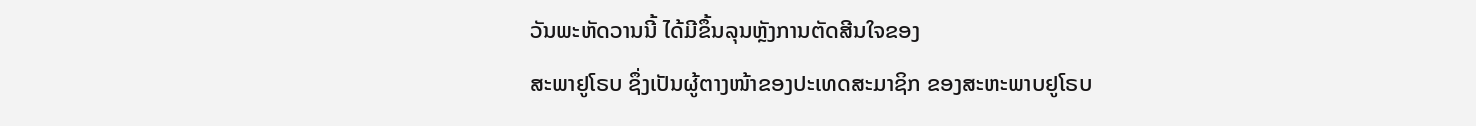ວັນພະຫັດວານນີ້ ໄດ້ມີຂຶ້ນລຸນຫຼັງການຕັດສີນໃຈຂອງ
ສະພາຢູໂຣບ ຊຶ່ງເປັນຜູ້ຕາງໜ້າຂອງປະເທດສະມາຊິກ ຂອງສະຫະພາບຢູໂຣບ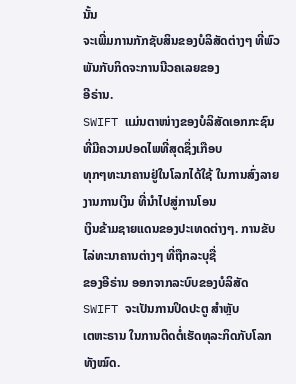ນັ້ນ
ຈະເພີ່ມການກັກຊັບສິນຂອງບໍລິສັດຕ່າງໆ ທີ່ພົວພັນກັບກິດຈະການນີວຄເລຍຂອງ
ອີຣ່ານ.
SWIFT ແມ່ນຕາໜ່າງຂອງບໍລິສັດເອກກະຊົນ ທີ່ມີຄວາມປອດໄພທີ່ສຸດຊຶ່ງເກືອບ
ທຸກໆທະນາຄານຢູ່ໃນໂລກໄດ້ໃຊ້ ໃນການສົ່ງລາຍງານການເງິນ ທີ່ນໍາໄປສູ່ການໂອນ
ເງິນຂ້າມຊາຍແດນຂອງປະເທດຕ່າງໆ. ການຂັບໄລ່ທະນາຄານຕ່າງໆ ທີ່ຖືກລະບຸຊື່
ຂອງອີຣ່ານ ອອກຈາກລະບົບຂອງບໍລິສັດ SWIFT ຈະເປັນການປິດປະຕູ ສຳຫຼັບ
ເຕຫະຣານ ໃນການຕິດຕໍ່ເຮັດທຸລະກິດກັບໂລກທັງໝົດ.